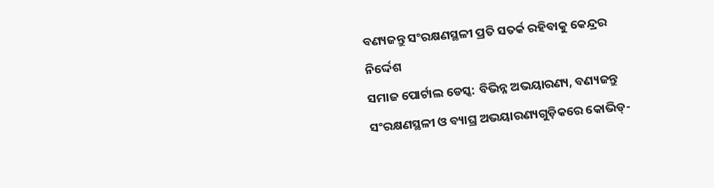ବଣ୍ୟଜନ୍ତୁ ସଂରକ୍ଷଣସ୍ଥଳୀ ପ୍ରତି ସତର୍କ ରହିବାକୁ କେନ୍ଦ୍ରର ନିର୍ଦ୍ଦେଶ
ସମାଜ ପୋର୍ଟାଲ ଡେସ୍କ: ବିଭିନ୍ନ ଅଭୟାରଣ୍ୟ, ବଣ୍ୟଜନ୍ତୁ ସଂରକ୍ଷଣସ୍ଥଳୀ ଓ ବ୍ୟାଘ୍ର ଅଭୟାରଣ୍ୟଗୁଡ଼ିକରେ କୋଭିଡ୍-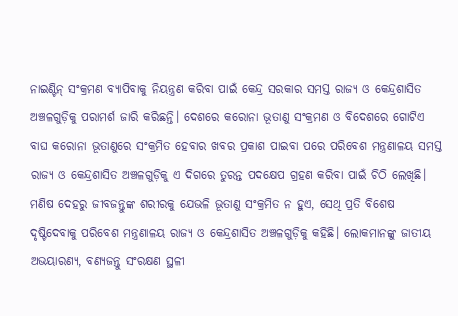ନାଇଣ୍ଟିନ୍ ସଂକ୍ରମଣ ବ୍ୟାପିବାକୁ ନିୟନ୍ତ୍ରଣ କରିବା ପାଇଁ କେନ୍ଦ୍ର ସରକାର ସମସ୍ତ ରାଜ୍ୟ ଓ କେନ୍ଦ୍ରଶାସିତ ଅଞ୍ଚଳଗୁଡ଼ିକୁ ପରାମର୍ଶ ଜାରି କରିଛନ୍ତି। ଦେଶରେ କରୋନା ଭୂତାଣୁ ସଂକ୍ରମଣ ଓ ବିଦେଶରେ ଗୋଟିଏ ବାଘ କରୋନା ଭୂତାଣୁରେ ସଂକ୍ରମିତ ହେବାର ଖବର ପ୍ରକାଶ ପାଇବା ପରେ ପରିବେଶ ମନ୍ତ୍ରଣାଳୟ ସମସ୍ତ ରାଜ୍ୟ ଓ କେନ୍ଦ୍ରଶାସିତ ଅଞ୍ଚଳଗୁଡ଼ିକୁ ଏ ଦିଗରେ ତୁରନ୍ତ ପଦକ୍ଷେପ ଗ୍ରହଣ କରିବା ପାଇଁ ଚିଠି ଲେଖିଛି।
ମଣିଷ ଦେହରୁ ଜୀବଜନ୍ତୁଙ୍କ ଶରୀରକୁ ଯେଭଳି ଭୂତାଣୁ ସଂକ୍ରମିତ ନ ହୁଏ, ସେଥି ପ୍ରତି ବିଶେଷ ଦୃଷ୍ଟିଦେବାକୁ ପରିବେଶ ମନ୍ତ୍ରଣାଳୟ ରାଜ୍ୟ ଓ କେନ୍ଦ୍ରଶାସିତ ଅଞ୍ଚଳଗୁଡ଼ିକୁ କହିଛି। ଲୋକମାନଙ୍କୁ ଜାତୀୟ ଅଭୟାରଣ୍ୟ, ବଣ୍ୟଜନ୍ତୁ ସଂରକ୍ଷଣ ସ୍ଥଳୀ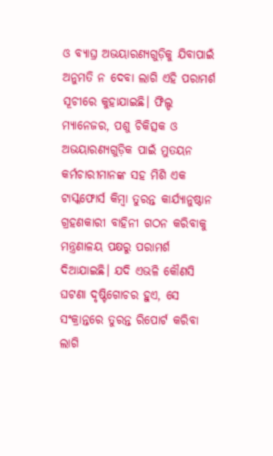ଓ ବ୍ୟାଘ୍ର ଅଭୟାରଣ୍ୟଗୁଡ଼ିକୁ ଯିବାପାଇଁ ଅନୁମତି ନ ଦେବା ଲାଗି ଏହି ପରାମର୍ଶ ସୂଚୀରେ କୁହାଯାଇଛି। ଫିଲ୍ଡ ମ୍ୟାନେଜର, ପଶୁ ଚିକିତ୍ସକ ଓ ଅଭୟାରଣ୍ୟଗୁଡ଼ିକ ପାଇଁ ମୁତୟନ କର୍ମଚାରୀମାନଙ୍କ ସହ ମିଶି ଏକ ଟାସ୍କଫୋର୍ସ କିମ୍ବା ତୁରନ୍ତ କାର୍ଯ୍ୟାନୁଷ୍ଠାନ ଗ୍ରହଣକାରୀ ବାହିନୀ ଗଠନ କରିବାକୁ ମନ୍ତ୍ରଣାଳୟ ପକ୍ଷରୁ ପରାମର୍ଶ ଦିଆଯାଇଛି। ଯଦି ଏଭଳି କୌଣସି ଘଟଣା ଦୃଷ୍ଟିଗୋଚର ହୁଏ, ସେ ସଂକ୍ରାନ୍ତରେ ତୁରନ୍ତ ରିପୋର୍ଟ କରିବା ଲାଗି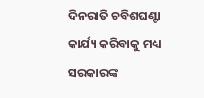ଦିନରାତି ଚବିଶଘଣ୍ଟା କାର୍ଯ୍ୟ କରିବାକୁ ମଧ୍ୟ ସରକାରଙ୍କ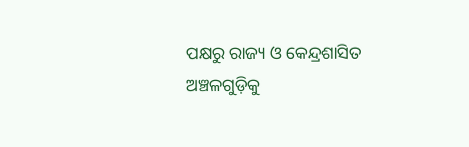ପକ୍ଷରୁ ରାଜ୍ୟ ଓ କେନ୍ଦ୍ରଶାସିତ ଅଞ୍ଚଳଗୁଡ଼ିକୁ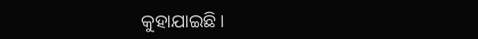କୁହାଯାଇଛି।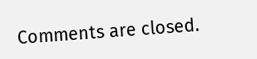Comments are closed.